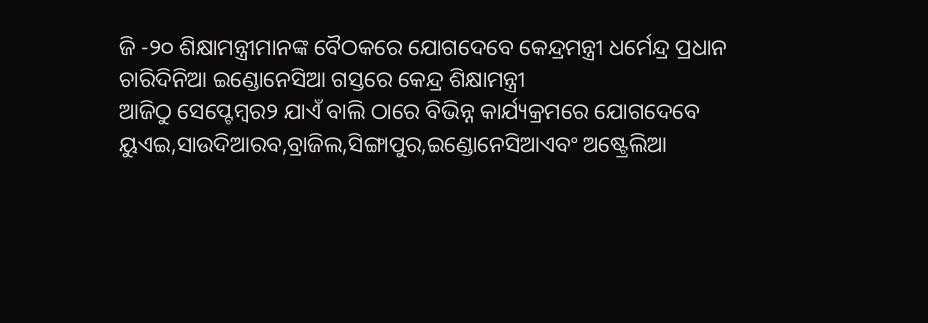ଜି -୨୦ ଶିକ୍ଷାମନ୍ତ୍ରୀମାନଙ୍କ ବୈଠକରେ ଯୋଗଦେବେ କେନ୍ଦ୍ରମନ୍ତ୍ରୀ ଧର୍ମେନ୍ଦ୍ର ପ୍ରଧାନ
ଚାରିଦିନିଆ ଇଣ୍ଡୋନେସିଆ ଗସ୍ତରେ କେନ୍ଦ୍ର ଶିକ୍ଷାମନ୍ତ୍ରୀ
ଆଜିଠୁ ସେପ୍ଟେମ୍ବର୨ ଯାଏଁ ବାଲି ଠାରେ ବିଭିନ୍ନ କାର୍ଯ୍ୟକ୍ରମରେ ଯୋଗଦେବେ
ୟୁଏଇ,ସାଉଦିଆରବ,ବ୍ରାଜିଲ,ସିଙ୍ଗାପୁର,ଇଣ୍ଡୋନେସିଆଏବଂ ଅଷ୍ଟ୍ରେଲିଆ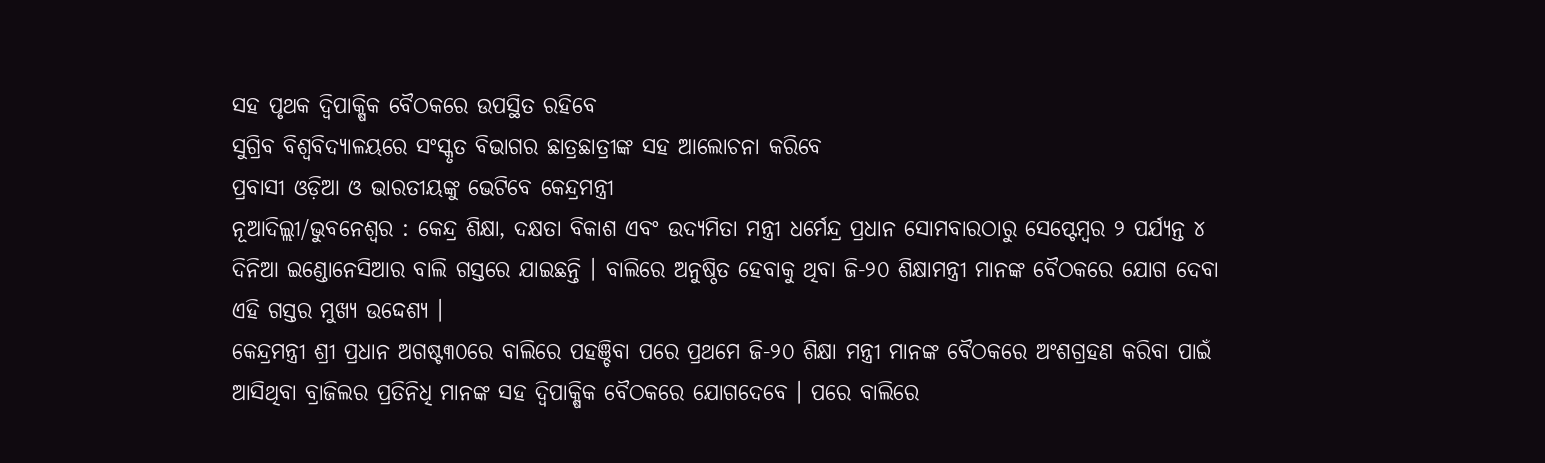ସହ ପୃଥକ ଦ୍ୱିପାକ୍ଷିକ ବୈଠକରେ ଉପସ୍ଥିତ ରହିବେ
ସୁଗ୍ରିବ ବିଶ୍ୱବିଦ୍ୟାଳୟରେ ସଂସ୍କୃତ ବିଭାଗର ଛାତ୍ରଛାତ୍ରୀଙ୍କ ସହ ଆଲୋଚନା କରିବେ
ପ୍ରବାସୀ ଓଡ଼ିଆ ଓ ଭାରତୀୟଙ୍କୁ ଭେଟିବେ କେନ୍ଦ୍ରମନ୍ତ୍ରୀ
ନୂଆଦିଲ୍ଲୀ/ଭୁବନେଶ୍ୱର : କେନ୍ଦ୍ର ଶିକ୍ଷା, ଦକ୍ଷତା ବିକାଶ ଏବଂ ଉଦ୍ୟମିତା ମନ୍ତ୍ରୀ ଧର୍ମେନ୍ଦ୍ର ପ୍ରଧାନ ସୋମବାରଠାରୁ ସେପ୍ଟେମ୍ବର ୨ ପର୍ଯ୍ୟନ୍ତ ୪ ଦିନିଆ ଇଣ୍ଡୋନେସିଆର ବାଲି ଗସ୍ତରେ ଯାଇଛନ୍ତି । ବାଲିରେ ଅନୁଷ୍ଠିତ ହେବାକୁ ଥିବା ଜି-୨୦ ଶିକ୍ଷାମନ୍ତ୍ରୀ ମାନଙ୍କ ବୈଠକରେ ଯୋଗ ଦେବା ଏହି ଗସ୍ତର ମୁଖ୍ୟ ଉଦ୍ଦେଶ୍ୟ ।
କେନ୍ଦ୍ରମନ୍ତ୍ରୀ ଶ୍ରୀ ପ୍ରଧାନ ଅଗଷ୍ଟ୩୦ରେ ବାଲିରେ ପହଞ୍ଚିବା ପରେ ପ୍ରଥମେ ଜି-୨୦ ଶିକ୍ଷା ମନ୍ତ୍ରୀ ମାନଙ୍କ ବୈଠକରେ ଅଂଶଗ୍ରହଣ କରିବା ପାଇଁ ଆସିଥିବା ବ୍ରାଜିଲର ପ୍ରତିନିଧି ମାନଙ୍କ ସହ ଦ୍ୱିପାକ୍ଷିକ ବୈଠକରେ ଯୋଗଦେବେ । ପରେ ବାଲିରେ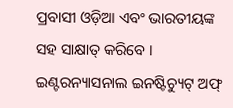ପ୍ରବାସୀ ଓଡ଼ିଆ ଏବଂ ଭାରତୀୟଙ୍କ ସହ ସାକ୍ଷାତ୍ କରିବେ । ଇଣ୍ଟରନ୍ୟାସନାଲ ଇନଷ୍ଟିଚ୍ୟୁଟ୍ ଅଫ୍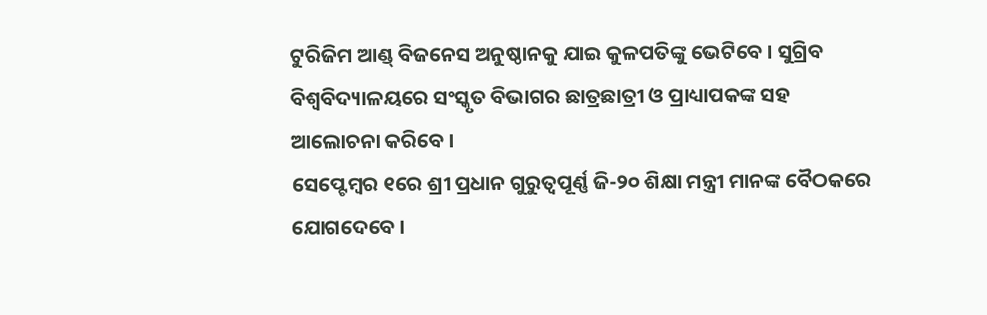ଟୁରିଜିମ ଆଣ୍ଡ୍ ବିଜନେସ ଅନୁଷ୍ଠାନକୁ ଯାଇ କୁଳପତିଙ୍କୁ ଭେଟିବେ । ସୁଗ୍ରିବ ବିଶ୍ୱବିଦ୍ୟାଳୟରେ ସଂସ୍କୃତ ବିଭାଗର ଛାତ୍ରଛାତ୍ରୀ ଓ ପ୍ରାଧ୍ୟାପକଙ୍କ ସହ ଆଲୋଚନା କରିବେ ।
ସେପ୍ଟେମ୍ବର ୧ରେ ଶ୍ରୀ ପ୍ରଧାନ ଗୁରୁତ୍ୱପୂର୍ଣ୍ଣ ଜି-୨୦ ଶିକ୍ଷା ମନ୍ତ୍ରୀ ମାନଙ୍କ ବୈଠକରେ ଯୋଗଦେବେ ।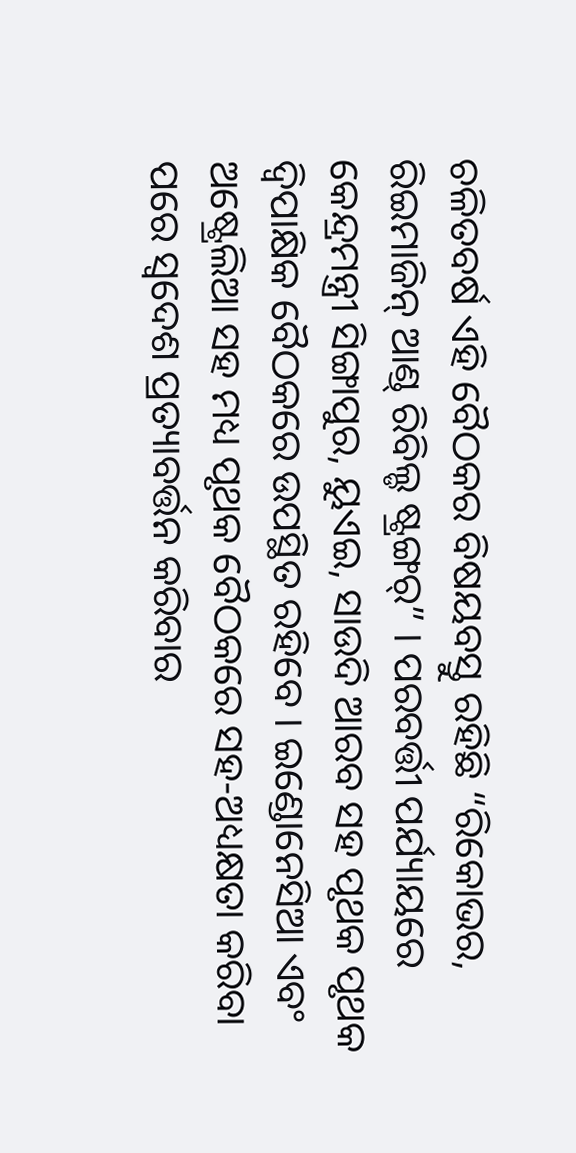ଚଳିତବର୍ଷ ଏହି ବୈଠକର ବିଷୟବସ୍ତୁ ରହିଛି “ରିକୋଭର, ରିଇମାଜିନ୍ ଆଣ୍ଡ୍ ରିବିଲ୍ଡ ଷ୍ଟ୍ରଙ୍ଗର୍” । ପରବର୍ତ୍ତୀ ପର୍ଯ୍ୟାୟରେ କେନ୍ଦ୍ରମନ୍ତ୍ରୀ ସିଙ୍ଗାପୁର, ୟୁଏଇ, ସାଉଦି ଆରବ ସହ ପୃଥକ ପୃଥକ ଦ୍ୱିପାକ୍ଷିକ ବୈଠକରେ ଉପସ୍ଥିତ ରହିବେ । ଇଣ୍ଡୋନେସିଆ ଏବଂ ଅଷ୍ଟ୍ରେଲିଆ ସହ ମଧ୍ୟ ପୃଥକ ବୈଠକରେ ସହ-ଅଧ୍ୟକ୍ଷତା କରିବା ପରେ ସ୍ୱଦେଶ ପ୍ରତ୍ୟାବର୍ତ୍ତନ କରିବାର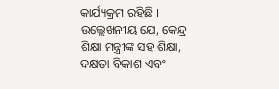କାର୍ଯ୍ୟକ୍ରମ ରହିଛି ।
ଉଲ୍ଲେଖନୀୟ ଯେ, କେନ୍ଦ୍ର ଶିକ୍ଷା ମନ୍ତ୍ରୀଙ୍କ ସହ ଶିକ୍ଷା, ଦକ୍ଷତା ବିକାଶ ଏବଂ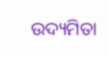ଉଦ୍ୟମିତା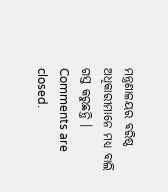ମନ୍ତ୍ରଣାଳୟର ବରିଷ୍ଠ ଅଧିକାରୀମାନେ ମଧ୍ୟ ବାଲି ଗସ୍ତ କରୁଛନ୍ତି ।
Comments are closed.